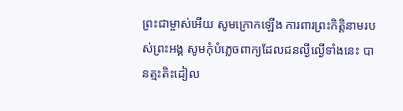ព្រះជាម្ចាស់អើយ សូមក្រោកឡើង ការពារព្រះកិត្តិនាមរបស់ព្រះអង្គ សូមកុំបំភ្លេចពាក្យដែលជនល្ងីល្ងើទាំងនេះ បានត្មះតិះដៀល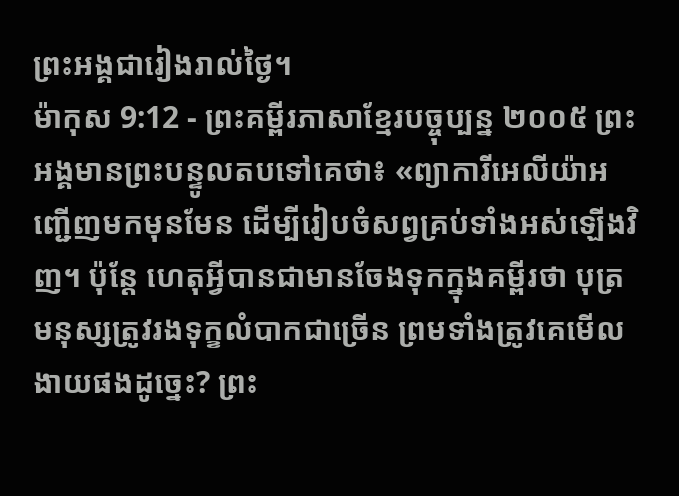ព្រះអង្គជារៀងរាល់ថ្ងៃ។
ម៉ាកុស 9:12 - ព្រះគម្ពីរភាសាខ្មែរបច្ចុប្បន្ន ២០០៥ ព្រះអង្គមានព្រះបន្ទូលតបទៅគេថា៖ «ព្យាការីអេលីយ៉ាអញ្ជើញមកមុនមែន ដើម្បីរៀបចំសព្វគ្រប់ទាំងអស់ឡើងវិញ។ ប៉ុន្តែ ហេតុអ្វីបានជាមានចែងទុកក្នុងគម្ពីរថា បុត្រមនុស្សត្រូវរងទុក្ខលំបាកជាច្រើន ព្រមទាំងត្រូវគេមើលងាយផងដូច្នេះ? ព្រះ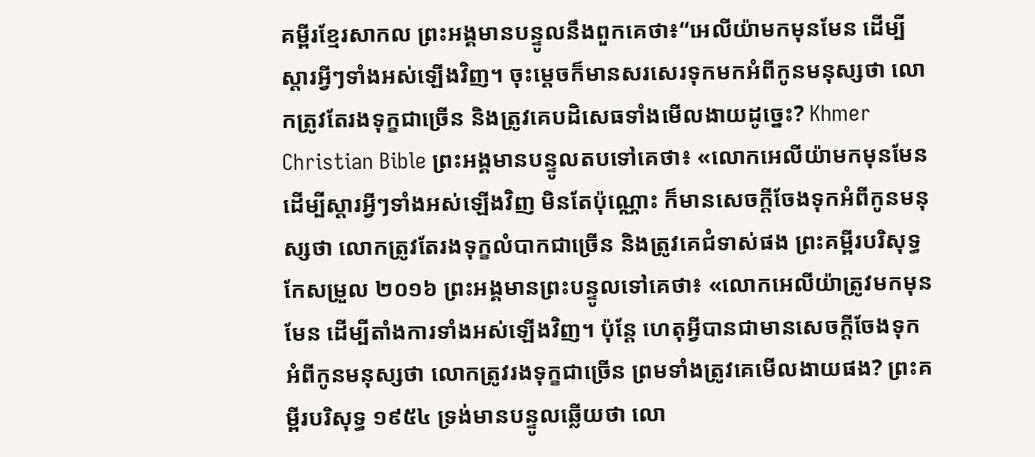គម្ពីរខ្មែរសាកល ព្រះអង្គមានបន្ទូលនឹងពួកគេថា៖“អេលីយ៉ាមកមុនមែន ដើម្បីស្ដារអ្វីៗទាំងអស់ឡើងវិញ។ ចុះម្ដេចក៏មានសរសេរទុកមកអំពីកូនមនុស្សថា លោកត្រូវតែរងទុក្ខជាច្រើន និងត្រូវគេបដិសេធទាំងមើលងាយដូច្នេះ? Khmer Christian Bible ព្រះអង្គមានបន្ទូលតបទៅគេថា៖ «លោកអេលីយ៉ាមកមុនមែន ដើម្បីស្ដារអ្វីៗទាំងអស់ឡើងវិញ មិនតែប៉ុណ្ណោះ ក៏មានសេចក្ដីចែងទុកអំពីកូនមនុស្សថា លោកត្រូវតែរងទុក្ខលំបាកជាច្រើន និងត្រូវគេជំទាស់ផង ព្រះគម្ពីរបរិសុទ្ធកែសម្រួល ២០១៦ ព្រះអង្គមានព្រះបន្ទូលទៅគេថា៖ «លោកអេលីយ៉ាត្រូវមកមុនមែន ដើម្បីតាំងការទាំងអស់ឡើងវិញ។ ប៉ុន្តែ ហេតុអ្វីបានជាមានសេចក្តីចែងទុកអំពីកូនមនុស្សថា លោកត្រូវរងទុក្ខជាច្រើន ព្រមទាំងត្រូវគេមើលងាយផង? ព្រះគម្ពីរបរិសុទ្ធ ១៩៥៤ ទ្រង់មានបន្ទូលឆ្លើយថា លោ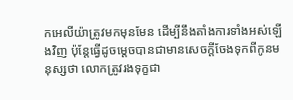កអេលីយ៉ាត្រូវមកមុនមែន ដើម្បីនឹងតាំងការទាំងអស់ឡើងវិញ ប៉ុន្តែធ្វើដូចម្តេចបានជាមានសេចក្ដីចែងទុកពីកូនមនុស្សថា លោកត្រូវរងទុក្ខជា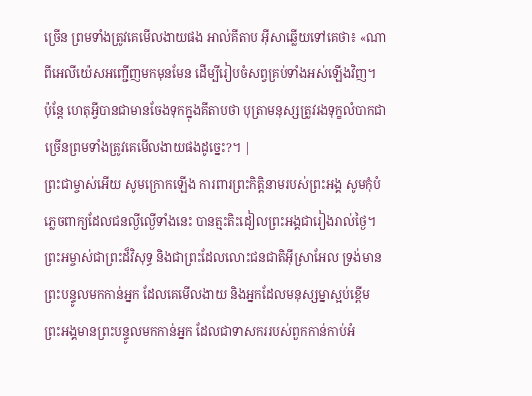ច្រើន ព្រមទាំងត្រូវគេមើលងាយផង អាល់គីតាប អ៊ីសាឆ្លើយទៅគេថា៖ «ណាពីអេលីយ៉េសអញ្ជើញមកមុនមែន ដើម្បីរៀបចំសព្វគ្រប់ទាំងអស់ឡើងវិញ។ ប៉ុន្ដែ ហេតុអ្វីបានជាមានចែងទុកក្នុងគីតាបថា បុត្រាមនុស្សត្រូវរងទុក្ខលំបាកជាច្រើនព្រមទាំងត្រូវគេមើលងាយផងដូច្នេះ?។ |
ព្រះជាម្ចាស់អើយ សូមក្រោកឡើង ការពារព្រះកិត្តិនាមរបស់ព្រះអង្គ សូមកុំបំភ្លេចពាក្យដែលជនល្ងីល្ងើទាំងនេះ បានត្មះតិះដៀលព្រះអង្គជារៀងរាល់ថ្ងៃ។
ព្រះអម្ចាស់ជាព្រះដ៏វិសុទ្ធ និងជាព្រះដែលលោះជនជាតិអ៊ីស្រាអែល ទ្រង់មានព្រះបន្ទូលមកកាន់អ្នក ដែលគេមើលងាយ និងអ្នកដែលមនុស្សម្នាស្អប់ខ្ពើម ព្រះអង្គមានព្រះបន្ទូលមកកាន់អ្នក ដែលជាទាសកររបស់ពួកកាន់កាប់អំ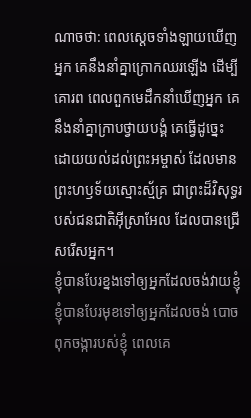ណាចថា: ពេលស្ដេចទាំងឡាយឃើញអ្នក គេនឹងនាំគ្នាក្រោកឈរឡើង ដើម្បីគោរព ពេលពួកមេដឹកនាំឃើញអ្នក គេនឹងនាំគ្នាក្រាបថ្វាយបង្គំ គេធ្វើដូច្នេះ ដោយយល់ដល់ព្រះអម្ចាស់ ដែលមានព្រះហឫទ័យស្មោះស្ម័គ្រ ជាព្រះដ៏វិសុទ្ធរបស់ជនជាតិអ៊ីស្រាអែល ដែលបានជ្រើសរើសអ្នក។
ខ្ញុំបានបែរខ្នងទៅឲ្យអ្នកដែលចង់វាយខ្ញុំ ខ្ញុំបានបែរមុខទៅឲ្យអ្នកដែលចង់ បោចពុកចង្ការបស់ខ្ញុំ ពេលគេ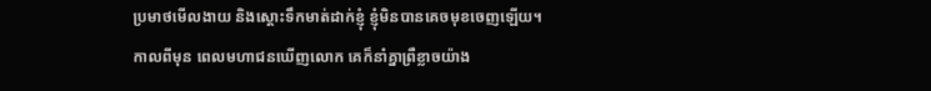ប្រមាថមើលងាយ និងស្ដោះទឹកមាត់ដាក់ខ្ញុំ ខ្ញុំមិនបានគេចមុខចេញឡើយ។
កាលពីមុន ពេលមហាជនឃើញលោក គេក៏នាំគ្នាព្រឺខ្លាចយ៉ាង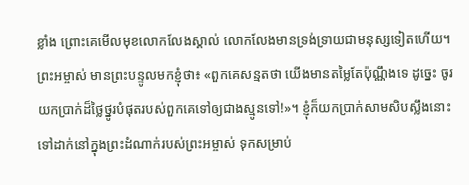ខ្លាំង ព្រោះគេមើលមុខលោកលែងស្គាល់ លោកលែងមានទ្រង់ទ្រាយជាមនុស្សទៀតហើយ។
ព្រះអម្ចាស់ មានព្រះបន្ទូលមកខ្ញុំថា៖ «ពួកគេសន្មតថា យើងមានតម្លៃតែប៉ុណ្ណឹងទេ ដូច្នេះ ចូរយកប្រាក់ដ៏ថ្លៃថ្នូរបំផុតរបស់ពួកគេទៅឲ្យជាងស្មូនទៅ!»។ ខ្ញុំក៏យកប្រាក់សាមសិបស្លឹងនោះទៅដាក់នៅក្នុងព្រះដំណាក់របស់ព្រះអម្ចាស់ ទុកសម្រាប់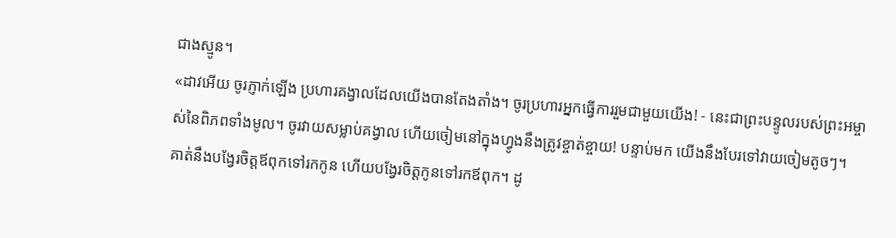ជាងស្មូន។
«ដាវអើយ ចូរភ្ញាក់ឡើង ប្រហារគង្វាលដែលយើងបានតែងតាំង។ ចូរប្រហារអ្នកធ្វើការរួមជាមួយយើង! - នេះជាព្រះបន្ទូលរបស់ព្រះអម្ចាស់នៃពិភពទាំងមូល។ ចូរវាយសម្លាប់គង្វាល ហើយចៀមនៅក្នុងហ្វូងនឹងត្រូវខ្ចាត់ខ្ចាយ! បន្ទាប់មក យើងនឹងបែរទៅវាយចៀមតូចៗ។
គាត់នឹងបង្វែរចិត្តឪពុកទៅរកកូន ហើយបង្វែរចិត្តកូនទៅរកឪពុក។ ដូ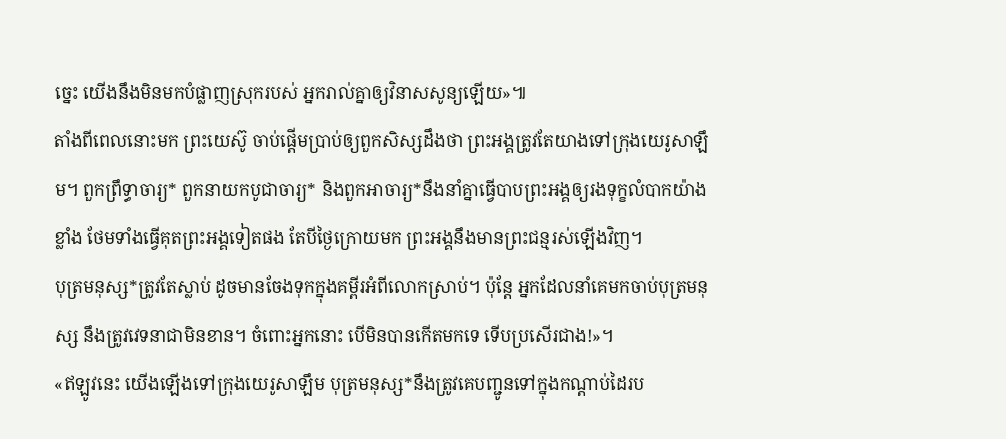ច្នេះ យើងនឹងមិនមកបំផ្លាញស្រុករបស់ អ្នករាល់គ្នាឲ្យវិនាសសូន្យឡើយ»៕
តាំងពីពេលនោះមក ព្រះយេស៊ូ ចាប់ផ្ដើមប្រាប់ឲ្យពួកសិស្សដឹងថា ព្រះអង្គត្រូវតែយាងទៅក្រុងយេរូសាឡឹម។ ពួកព្រឹទ្ធាចារ្យ* ពួកនាយកបូជាចារ្យ* និងពួកអាចារ្យ*នឹងនាំគ្នាធ្វើបាបព្រះអង្គឲ្យរងទុក្ខលំបាកយ៉ាងខ្លាំង ថែមទាំងធ្វើគុតព្រះអង្គទៀតផង តែបីថ្ងៃក្រោយមក ព្រះអង្គនឹងមានព្រះជន្មរស់ឡើងវិញ។
បុត្រមនុស្ស*ត្រូវតែស្លាប់ ដូចមានចែងទុកក្នុងគម្ពីរអំពីលោកស្រាប់។ ប៉ុន្តែ អ្នកដែលនាំគេមកចាប់បុត្រមនុស្ស នឹងត្រូវវេទនាជាមិនខាន។ ចំពោះអ្នកនោះ បើមិនបានកើតមកទេ ទើបប្រសើរជាង!»។
«ឥឡូវនេះ យើងឡើងទៅក្រុងយេរូសាឡឹម បុត្រមនុស្ស*នឹងត្រូវគេបញ្ជូនទៅក្នុងកណ្ដាប់ដៃរប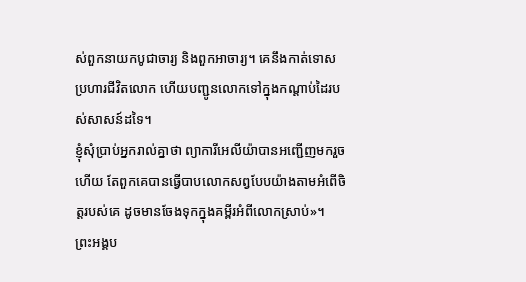ស់ពួកនាយកបូជាចារ្យ និងពួកអាចារ្យ។ គេនឹងកាត់ទោសប្រហារជីវិតលោក ហើយបញ្ជូនលោកទៅក្នុងកណ្ដាប់ដៃរបស់សាសន៍ដទៃ។
ខ្ញុំសុំប្រាប់អ្នករាល់គ្នាថា ព្យាការីអេលីយ៉ាបានអញ្ជើញមករួចហើយ តែពួកគេបានធ្វើបាបលោកសព្វបែបយ៉ាងតាមអំពើចិត្តរបស់គេ ដូចមានចែងទុកក្នុងគម្ពីរអំពីលោកស្រាប់»។
ព្រះអង្គប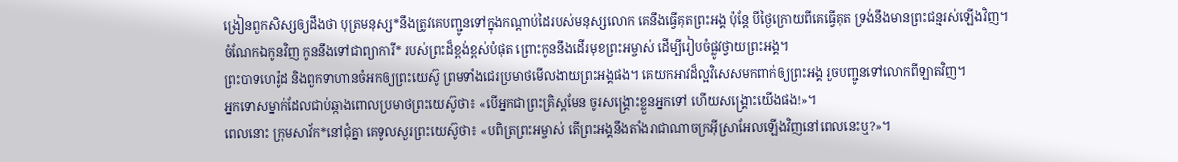ង្រៀនពួកសិស្សឲ្យដឹងថា បុត្រមនុស្ស*នឹងត្រូវគេបញ្ជូនទៅក្នុងកណ្ដាប់ដៃរបស់មនុស្សលោក គេនឹងធ្វើគុតព្រះអង្គ ប៉ុន្តែ បីថ្ងៃក្រោយពីគេធ្វើគុត ទ្រង់នឹងមានព្រះជន្មរស់ឡើងវិញ។
ចំណែកឯកូនវិញ កូននឹងទៅជាព្យាការី* របស់ព្រះដ៏ខ្ពង់ខ្ពស់បំផុត ព្រោះកូននឹងដើរមុខព្រះអម្ចាស់ ដើម្បីរៀបចំផ្លូវថ្វាយព្រះអង្គ។
ព្រះបាទហេរ៉ូដ និងពួកទាហានចំអកឲ្យព្រះយេស៊ូ ព្រមទាំងជេរប្រមាថមើលងាយព្រះអង្គផង។ គេយកអាវដ៏ល្អវិសេសមកពាក់ឲ្យព្រះអង្គ រួចបញ្ជូនទៅលោកពីឡាតវិញ។
អ្នកទោសម្នាក់ដែលជាប់ឆ្កាងពោលប្រមាថព្រះយេស៊ូថា៖ «បើអ្នកជាព្រះគ្រិស្តមែន ចូរសង្គ្រោះខ្លួនអ្នកទៅ ហើយសង្គ្រោះយើងផង!»។
ពេលនោះ ក្រុមសាវ័ក*នៅជុំគ្នា គេទូលសួរព្រះយេស៊ូថា៖ «បពិត្រព្រះអម្ចាស់ តើព្រះអង្គនឹងតាំងរាជាណាចក្រអ៊ីស្រាអែលឡើងវិញនៅពេលនេះឬ?»។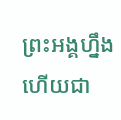ព្រះអង្គហ្នឹងហើយជា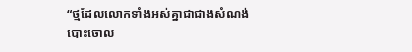“ថ្មដែលលោកទាំងអស់គ្នាជាជាងសំណង់បោះចោល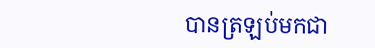បានត្រឡប់មកជា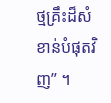ថ្មគ្រឹះដ៏សំខាន់បំផុតវិញ” ។